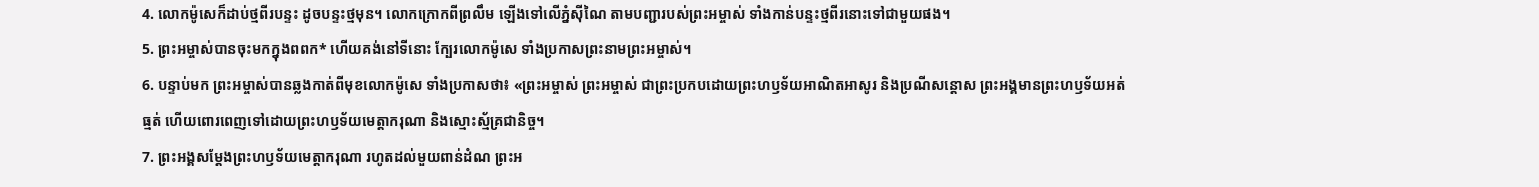4. លោកម៉ូសេក៏ដាប់ថ្មពីរបន្ទះ ដូចបន្ទះថ្មមុន។ លោកក្រោកពីព្រលឹម ឡើងទៅលើភ្នំស៊ីណៃ តាមបញ្ជារបស់ព្រះអម្ចាស់ ទាំងកាន់បន្ទះថ្មពីរនោះទៅជាមួយផង។
5. ព្រះអម្ចាស់បានចុះមកក្នុងពពក* ហើយគង់នៅទីនោះ ក្បែរលោកម៉ូសេ ទាំងប្រកាសព្រះនាមព្រះអម្ចាស់។
6. បន្ទាប់មក ព្រះអម្ចាស់បានឆ្លងកាត់ពីមុខលោកម៉ូសេ ទាំងប្រកាសថា៖ «ព្រះអម្ចាស់ ព្រះអម្ចាស់ ជាព្រះប្រកបដោយព្រះហឫទ័យអាណិតអាសូរ និងប្រណីសន្ដោស ព្រះអង្គមានព្រះហឫទ័យអត់ធ្មត់ ហើយពោរពេញទៅដោយព្រះហឫទ័យមេត្តាករុណា និងស្មោះស្ម័គ្រជានិច្ច។
7. ព្រះអង្គសម្តែងព្រះហឫទ័យមេត្តាករុណា រហូតដល់មួយពាន់ដំណ ព្រះអ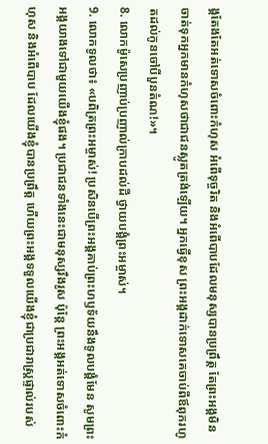ង្គតែងតែអត់ទោសចំពោះកំហុស អំពើទុច្ចរិត និងអំពើបាបដែលមនុស្សបានប្រព្រឹត្ត តែព្រះអង្គមិនចាត់ទុកអ្នកមានកំហុសថាជាជនស្លូតត្រង់ឡើយ។ អ្នកធ្វើខុស ព្រះអង្គដាក់ទោសគេចាប់ពីឪពុករហូតដល់កូនចៅបីបួនតំណ!»។
8. លោកម៉ូសេប្រញាប់ប្រញាល់ក្រាបដល់ដី ថ្វាយបង្គំព្រះអម្ចាស់។
9. លោកទូលថា៖ «បពិត្រព្រះអម្ចាស់! ប្រសិនបើព្រះអង្គគាប់ព្រះហឫទ័យនឹងទូលបង្គំមែន សូមព្រះអង្គយាងទៅជាមួយយើងខ្ញុំផង។ ប្រជាជនទាំងនេះជាមនុស្សរឹងរូស ប៉ុន្តែ ព្រះអង្គអត់ទោសចំពោះកំហុស និងអំពើបាប ដែលយើងខ្ញុំបានប្រព្រឹត្ត ហើយព្រះអង្គទទួលយើងខ្ញុំជាប្រជារាស្ត្រផ្ទាល់របស់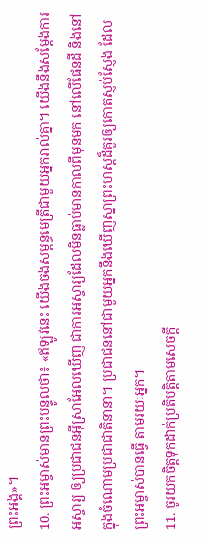ព្រះអង្គ»។
10. ព្រះអម្ចាស់មានព្រះបន្ទូលថា៖ «ឥឡូវនេះ យើងចងសម្ពន្ធមេត្រីជាមួយអ្នករាល់គ្នា។ យើងនឹងសម្តែងការអស្ចារ្យ ឲ្យប្រជាជនអ៊ីស្រាអែលឃើញ ជាការអស្ចារ្យដែលមិនធ្លាប់មានកាលពីមុនមក នៅលើផែនដី និងនៅក្នុងចំណោមប្រជាជាតិនានា។ ប្រជាជននៅជាមួយអ្នកនឹងឃើញស្នាព្រះហស្ដដ៏គួរឲ្យកោតស្ញប់ស្ញែង ដែលព្រះអម្ចាស់បានធ្វើ តាមរយៈអ្នក។
11. ចូរយកចិត្តទុកដាក់ប្រតិបត្តិតាមសេចក្ដី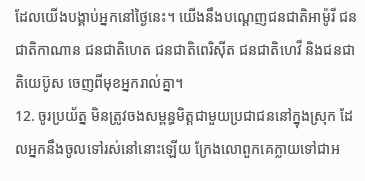ដែលយើងបង្គាប់អ្នកនៅថ្ងៃនេះ។ យើងនឹងបណ្ដេញជនជាតិអាម៉ូរី ជនជាតិកាណាន ជនជាតិហេត ជនជាតិពេរិស៊ីត ជនជាតិហេវី និងជនជាតិយេប៊ូស ចេញពីមុខអ្នករាល់គ្នា។
12. ចូរប្រយ័ត្ន មិនត្រូវចងសម្ពន្ធមិត្តជាមួយប្រជាជននៅក្នុងស្រុក ដែលអ្នកនឹងចូលទៅរស់នៅនោះឡើយ ក្រែងលោពួកគេក្លាយទៅជាអ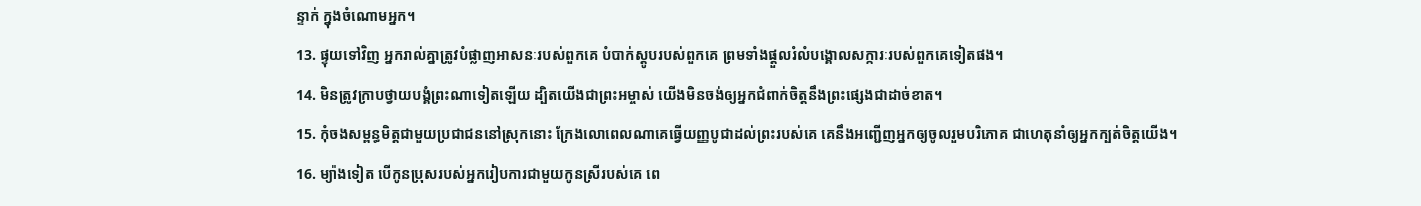ន្ទាក់ ក្នុងចំណោមអ្នក។
13. ផ្ទុយទៅវិញ អ្នករាល់គ្នាត្រូវបំផ្លាញអាសនៈរបស់ពួកគេ បំបាក់ស្តូបរបស់ពួកគេ ព្រមទាំងផ្ដួលរំលំបង្គោលសក្ការៈរបស់ពួកគេទៀតផង។
14. មិនត្រូវក្រាបថ្វាយបង្គំព្រះណាទៀតឡើយ ដ្បិតយើងជាព្រះអម្ចាស់ យើងមិនចង់ឲ្យអ្នកជំពាក់ចិត្តនឹងព្រះផ្សេងជាដាច់ខាត។
15. កុំចងសម្ពន្ធមិត្តជាមួយប្រជាជននៅស្រុកនោះ ក្រែងលោពេលណាគេធ្វើយញ្ញបូជាដល់ព្រះរបស់គេ គេនឹងអញ្ជើញអ្នកឲ្យចូលរួមបរិភោគ ជាហេតុនាំឲ្យអ្នកក្បត់ចិត្តយើង។
16. ម្យ៉ាងទៀត បើកូនប្រុសរបស់អ្នករៀបការជាមួយកូនស្រីរបស់គេ ពេ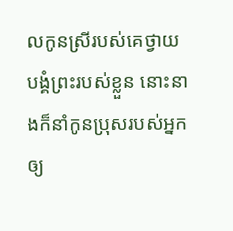លកូនស្រីរបស់គេថ្វាយបង្គំព្រះរបស់ខ្លួន នោះនាងក៏នាំកូនប្រុសរបស់អ្នក ឲ្យ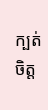ក្បត់ចិត្ត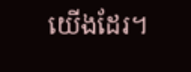យើងដែរ។